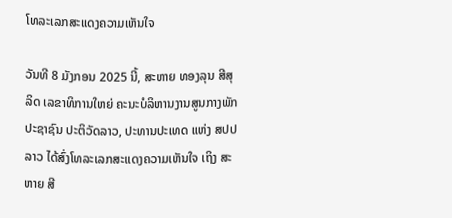ໂທລະເລກສະແດງຄວາມເຫັນໃຈ

ວັນທີ 8 ມັງກອນ 2025 ນີ້, ສະຫາຍ ທອງລຸນ ສີສຸລິດ ເລຂາທິການໃຫຍ່ ຄະນະບໍລິຫານງານສູນກາງພັກ ປະຊາຊົນ ປະຕິວັດລາວ, ປະທານປະເທດ ແຫ່ງ ສປປ ລາວ ໄດ້ສົ່ງໂທລະເລກສະແດງຄວາມເຫັນໃຈ ເຖິງ ສະຫາຍ ສີ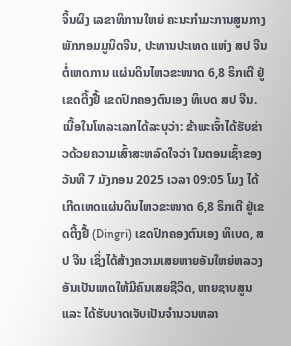ຈິ້ນຜິງ ເລຂາທິການໃຫຍ່ ຄະນະກໍາມະການສູນກາງພັກກອມມູນິດຈີນ, ປະທານປະເທດ ແຫ່ງ ສປ ຈີນ ຕໍ່ເຫດການ ແຜ່ນດິນໄຫວຂະໜາດ 6,8 ຣິກເຕີ ຢູ່ເຂດຕີ້ງຢື້ ເຂດປົກຄອງຕົນເອງ ທິເບດ ສປ ຈີນ.
ເນື້ອໃນໂທລະເລກໄດ້ລະບຸວ່າ: ຂ້າພະເຈົ້າໄດ້ຮັບຂ່າວດ້ວຍຄວາມເສົ້າສະຫລົດໃຈວ່າ ໃນຕອນເຊົ້າຂອງວັນທີ 7 ມັງກອນ 2025 ເວລາ 09:05 ໂມງ ໄດ້ເກີດເຫດແຜ່ນດິນໄຫວຂະໜາດ 6,8 ຣິກເຕີ ຢູ່ເຂດຕີ້ງຢື້ (Dingri) ເຂດປົກຄອງຕົນເອງ ທິເບດ, ສປ ຈີນ ເຊິ່ງໄດ້ສ້າງຄວາມເສຍຫາຍອັນໃຫຍ່ຫລວງ ອັນເປັນເຫດໃຫ້ມີຄົນເສຍຊີວິດ, ຫາຍຊາບສູນ ແລະ ໄດ້ຮັບບາດເຈັບເປັນຈໍານວນຫລາ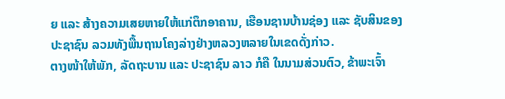ຍ ແລະ ສ້າງຄວາມເສຍຫາຍໃຫ້ແກ່ຕຶກອາຄານ, ເຮືອນຊານບ້ານຊ່ອງ ແລະ ຊັບສິນຂອງປະຊາຊົນ ລວມທັງພື້ນຖານໂຄງລ່າງຢ່າງຫລວງຫລາຍໃນເຂດດັ່ງກ່າວ.
ຕາງໜ້າໃຫ້ພັກ, ລັດຖະບານ ແລະ ປະຊາຊົນ ລາວ ກໍຄື ໃນນາມສ່ວນຕົວ, ຂ້າພະເຈົ້າ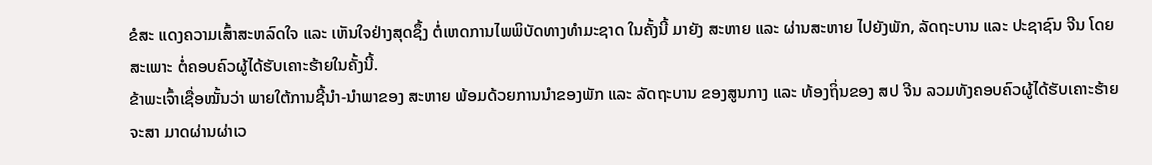ຂໍສະ ແດງຄວາມເສົ້າສະຫລົດໃຈ ແລະ ເຫັນໃຈຢ່າງສຸດຊຶ້ງ ຕໍ່ເຫດການໄພພິບັດທາງທໍາມະຊາດ ໃນຄັ້ງນີ້ ມາຍັງ ສະຫາຍ ແລະ ຜ່ານສະຫາຍ ໄປຍັງພັກ, ລັດຖະບານ ແລະ ປະຊາຊົນ ຈີນ ໂດຍສະເພາະ ຕໍ່ຄອບຄົວຜູ້ໄດ້ຮັບເຄາະຮ້າຍໃນຄັ້ງນີ້.
ຂ້າພະເຈົ້າເຊື່ອໝັ້ນວ່າ ພາຍໃຕ້ການຊີ້ນໍາ-ນໍາພາຂອງ ສະຫາຍ ພ້ອມດ້ວຍການນຳຂອງພັກ ແລະ ລັດຖະບານ ຂອງສູນກາງ ແລະ ທ້ອງຖິ່ນຂອງ ສປ ຈີນ ລວມທັງຄອບຄົວຜູ້ໄດ້ຮັບເຄາະຮ້າຍ ຈະສາ ມາດຜ່ານຜ່າເວ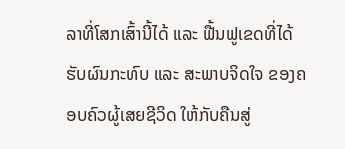ລາທີ່ໂສກເສົ້ານີ້ໄດ້ ແລະ ຟື້ນຟູເຂດທີ່ໄດ້ຮັບຜົນກະທົບ ແລະ ສະພາບຈິດໃຈ ຂອງຄອບຄົວຜູ້ເສຍຊີວິດ ໃຫ້ກັບຄືນສູ່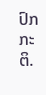ປົກກະຕິ.